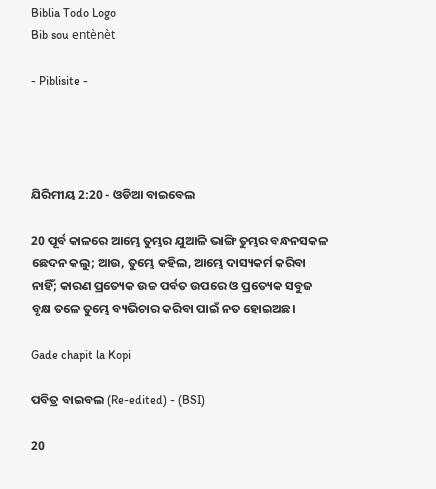Biblia Todo Logo
Bib sou entènèt

- Piblisite -




ଯିରିମୀୟ 2:20 - ଓଡିଆ ବାଇବେଲ

20 ପୂର୍ବ କାଳରେ ଆମ୍ଭେ ତୁମ୍ଭର ଯୁଆଳି ଭାଙ୍ଗି ତୁମ୍ଭର ବନ୍ଧନସକଳ ଛେଦନ କଲୁ; ଆଉ, ତୁମ୍ଭେ କହିଲ, ଆମ୍ଭେ ଦାସ୍ୟକର୍ମ କରିବା ନାହିଁ; କାରଣ ପ୍ରତ୍ୟେକ ଉଚ୍ଚ ପର୍ବତ ଉପରେ ଓ ପ୍ରତ୍ୟେକ ସବୁଜ ବୃକ୍ଷ ତଳେ ତୁମ୍ଭେ ବ୍ୟଭିଚାର କରିବା ପାଇଁ ନତ ହୋଇଅଛ।

Gade chapit la Kopi

ପବିତ୍ର ବାଇବଲ (Re-edited) - (BSI)

20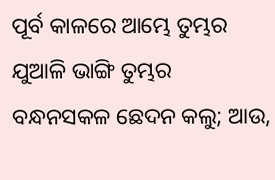ପୂର୍ବ କାଳରେ ଆମ୍ଭେ ତୁମ୍ଭର ଯୁଆଳି ଭାଙ୍ଗି ତୁମ୍ଭର ବନ୍ଧନସକଳ ଛେଦନ କଲୁ; ଆଉ,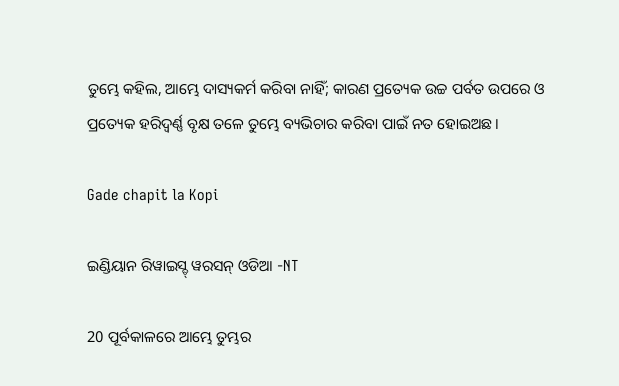ତୁମ୍ଭେ କହିଲ, ଆମ୍ଭେ ଦାସ୍ୟକର୍ମ କରିବା ନାହିଁ; କାରଣ ପ୍ରତ୍ୟେକ ଉଚ୍ଚ ପର୍ବତ ଉପରେ ଓ ପ୍ରତ୍ୟେକ ହରିଦ୍ବର୍ଣ୍ଣ ବୃକ୍ଷ ତଳେ ତୁମ୍ଭେ ବ୍ୟଭିଚାର କରିବା ପାଇଁ ନତ ହୋଇଅଛ।

Gade chapit la Kopi

ଇଣ୍ଡିୟାନ ରିୱାଇସ୍ଡ୍ ୱରସନ୍ ଓଡିଆ -NT

20 ପୂର୍ବକାଳରେ ଆମ୍ଭେ ତୁମ୍ଭର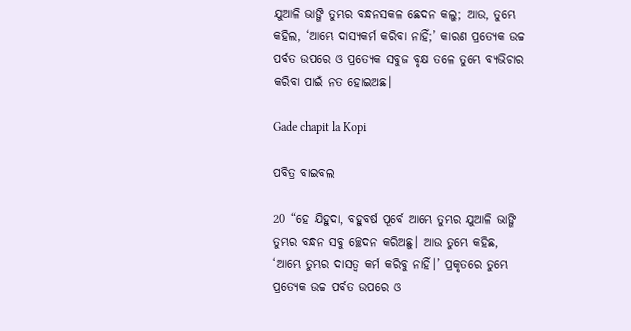ଯୁଆଳି ଭାଙ୍ଗି ତୁମ୍ଭର ବନ୍ଧନସକଳ ଛେଦନ କଲୁ; ଆଉ, ତୁମ୍ଭେ କହିଲ, ‘ଆମ୍ଭେ ଦାସ୍ୟକର୍ମ କରିବା ନାହିଁ;’ କାରଣ ପ୍ରତ୍ୟେକ ଉଚ୍ଚ ପର୍ବତ ଉପରେ ଓ ପ୍ରତ୍ୟେକ ସବୁଜ ବୃକ୍ଷ ତଳେ ତୁମ୍ଭେ ବ୍ୟଭିଚାର କରିବା ପାଇଁ ନତ ହୋଇଅଛ।

Gade chapit la Kopi

ପବିତ୍ର ବାଇବଲ

20 “ହେ ଯିହୁଦା, ବହୁବର୍ଷ ପୂର୍ବେ ଆମ୍ଭେ ତୁମ୍ଭର ଯୁଆଳି ଭାଙ୍ଗି ତୁମ୍ଭର ବନ୍ଧନ ସବୁ ଚ୍ଛେଦନ କରିଅଛୁ। ଆଉ ତୁମ୍ଭେ କହିଛ, ‘ଆମ୍ଭେ ତୁମ୍ଭର ଦାସତ୍ୱ କର୍ମ କରିବୁ ନାହିଁ।’ ପ୍ରକୃତରେ ତୁମ୍ଭେ ପ୍ରତ୍ୟେକ ଉଚ୍ଚ ପର୍ବତ ଉପରେ ଓ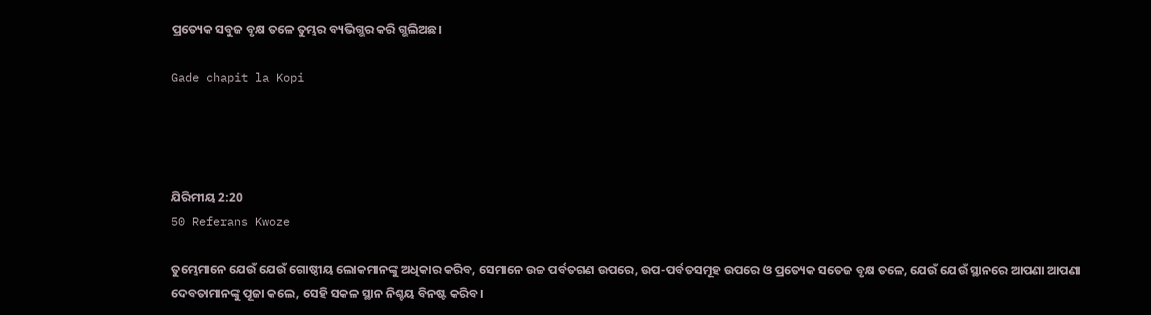ପ୍ରତ୍ୟେକ ସବୁଜ ବୃକ୍ଷ ତଳେ ତୁମ୍ଭର ବ୍ୟଭିଗ୍ଭର କରି ଗ୍ଭଲିଅଛ।

Gade chapit la Kopi




ଯିରିମୀୟ 2:20
50 Referans Kwoze

ତୁମ୍ଭେମାନେ ଯେଉଁ ଯେଉଁ ଗୋଷ୍ଠୀୟ ଲୋକମାନଙ୍କୁ ଅଧିକାର କରିବ, ସେମାନେ ଉଚ୍ଚ ପର୍ବତଗଣ ଉପରେ, ଉପ-ପର୍ବତସମୂହ ଉପରେ ଓ ପ୍ରତ୍ୟେକ ସତେଜ ବୃକ୍ଷ ତଳେ, ଯେଉଁ ଯେଉଁ ସ୍ଥାନରେ ଆପଣା ଆପଣା ଦେବତାମାନଙ୍କୁ ପୂଜା କଲେ, ସେହି ସକଳ ସ୍ଥାନ ନିଶ୍ଚୟ ବିନଷ୍ଟ କରିବ।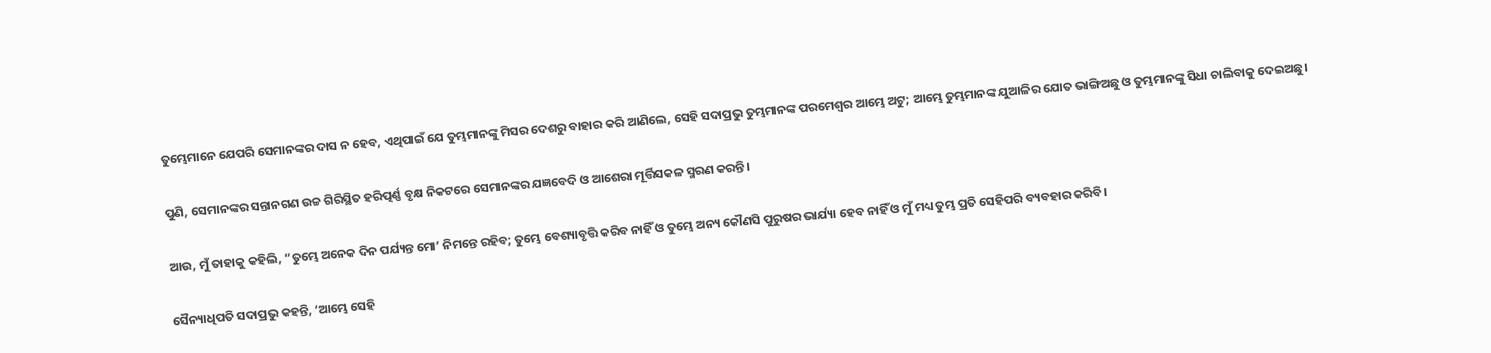ତୁମ୍ଭେମାନେ ଯେପରି ସେମାନଙ୍କର ଦାସ ନ ହେବ, ଏଥିପାଇଁ ଯେ ତୁମ୍ଭମାନଙ୍କୁ ମିସର ଦେଶରୁ ବାହାର କରି ଆଣିଲେ, ସେହି ସଦାପ୍ରଭୁ ତୁମ୍ଭମାନଙ୍କ ପରମେଶ୍ୱର ଆମ୍ଭେ ଅଟୁ; ଆମ୍ଭେ ତୁମ୍ଭମାନଙ୍କ ଯୁଆଳିର ଯୋତ ଭାଙ୍ଗିଅଛୁ ଓ ତୁମ୍ଭମାନଙ୍କୁ ସିଧା ଚାଲିବାକୁ ଦେଇଅଛୁ।


ପୁଣି, ସେମାନଙ୍କର ସନ୍ତାନଗଣ ଉଚ୍ଚ ଗିରିସ୍ଥିତ ହରିତ୍ପର୍ଣ୍ଣ ବୃକ୍ଷ ନିକଟରେ ସେମାନଙ୍କର ଯଜ୍ଞବେଦି ଓ ଆଶେରା ମୂର୍ତ୍ତିସକଳ ସ୍ମରଣ କରନ୍ତି।


ଆଉ, ମୁଁ ତାହାକୁ କହିଲି, “ତୁମ୍ଭେ ଅନେକ ଦିନ ପର୍ଯ୍ୟନ୍ତ ମୋ’ ନିମନ୍ତେ ରହିବ; ତୁମ୍ଭେ ବେଶ୍ୟାବୃତ୍ତି କରିବ ନାହିଁ ଓ ତୁମ୍ଭେ ଅନ୍ୟ କୌଣସି ପୁରୁଷର ଭାର୍ଯ୍ୟା ହେବ ନାହିଁ ଓ ମୁଁ ମଧ୍ୟ ତୁମ୍ଭ ପ୍ରତି ସେହିପରି ବ୍ୟବହାର କରିବି।


ସୈନ୍ୟାଧିପତି ସଦାପ୍ରଭୁ କହନ୍ତି, ‘ଆମ୍ଭେ ସେହି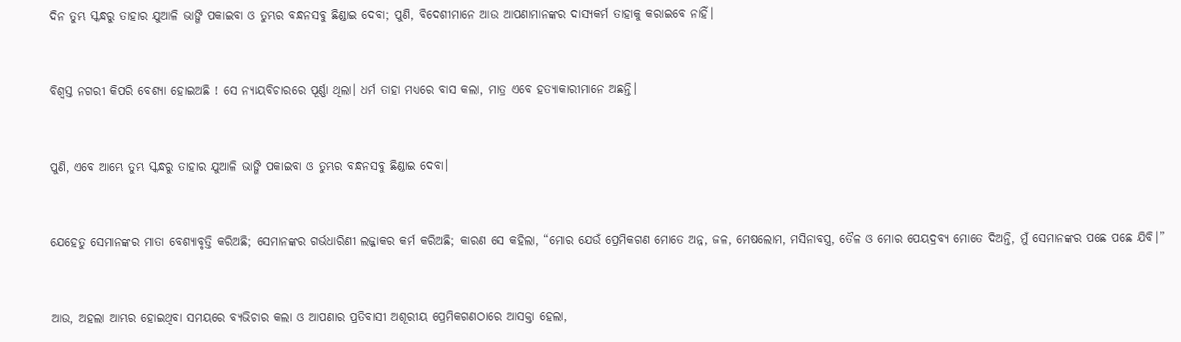ଦିନ ତୁମ୍ଭ ସ୍କନ୍ଧରୁ ତାହାର ଯୁଆଳି ଭାଙ୍ଗି ପକାଇବା ଓ ତୁମ୍ଭର ବନ୍ଧନସବୁ ଛିଣ୍ଡାଇ ଦେବା; ପୁଣି, ବିଦେଶୀମାନେ ଆଉ ଆପଣାମାନଙ୍କର ଦାସ୍ୟକର୍ମ ତାହାକୁ କରାଇବେ ନାହିଁ।


ବିଶ୍ୱସ୍ତ ନଗରୀ କିପରି ବେଶ୍ୟା ହୋଇଅଛି ! ସେ ନ୍ୟାୟବିଚାରରେ ପୂର୍ଣ୍ଣା ଥିଲା। ଧର୍ମ ତାହା ମଧ୍ୟରେ ବାସ କଲା, ମାତ୍ର ଏବେ ହତ୍ୟାକାରୀମାନେ ଅଛନ୍ତି।


ପୁଣି, ଏବେ ଆମ୍ଭେ ତୁମ୍ଭ ସ୍କନ୍ଧରୁ ତାହାର ଯୁଆଳି ଭାଙ୍ଗି ପକାଇବା ଓ ତୁମ୍ଭର ବନ୍ଧନସବୁ ଛିଣ୍ଡାଇ ଦେବା।


ଯେହେତୁ ସେମାନଙ୍କର ମାତା ବେଶ୍ୟାବୃତ୍ତି କରିଅଛି; ସେମାନଙ୍କର ଗର୍ଭଧାରିଣୀ ଲଜ୍ଜାକର କର୍ମ କରିଅଛି; କାରଣ ସେ କହିଲା, “ମୋର ଯେଉଁ ପ୍ରେମିକଗଣ ମୋତେ ଅନ୍ନ, ଜଳ, ମେଷଲୋମ, ମସିନାବସ୍ତ୍ର, ତୈଳ ଓ ମୋର ପେୟଦ୍ରବ୍ୟ ମୋତେ ଦିଅନ୍ତି, ମୁଁ ସେମାନଙ୍କର ପଛେ ପଛେ ଯିବି।”


ଆଉ, ଅହଲା ଆମ୍ଭର ହୋଇଥିବା ସମୟରେ ବ୍ୟଭିଚାର କଲା ଓ ଆପଣାର ପ୍ରତିବାସୀ ଅଶୂରୀୟ ପ୍ରେମିକଗଣଠାରେ ଆସକ୍ତା ହେଲା,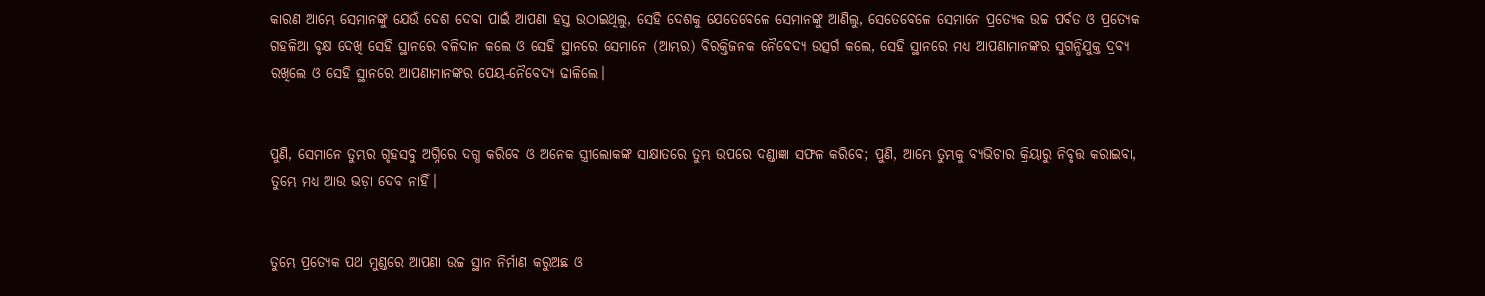କାରଣ ଆମ୍ଭେ ସେମାନଙ୍କୁ ଯେଉଁ ଦେଶ ଦେବା ପାଇଁ ଆପଣା ହସ୍ତ ଉଠାଇଥିଲୁ, ସେହି ଦେଶକୁ ଯେତେବେଳେ ସେମାନଙ୍କୁ ଆଣିଲୁ, ସେତେବେଳେ ସେମାନେ ପ୍ରତ୍ୟେକ ଉଚ୍ଚ ପର୍ବତ ଓ ପ୍ରତ୍ୟେକ ଗହଳିଆ ବୃକ୍ଷ ଦେଖି ସେହି ସ୍ଥାନରେ ବଳିଦାନ କଲେ ଓ ସେହି ସ୍ଥାନରେ ସେମାନେ (ଆମ୍ଭର) ବିରକ୍ତିଜନକ ନୈବେଦ୍ୟ ଉତ୍ସର୍ଗ କଲେ, ସେହି ସ୍ଥାନରେ ମଧ୍ୟ ଆପଣାମାନଙ୍କର ସୁଗନ୍ଧିଯୁକ୍ତ ଦ୍ରବ୍ୟ ରଖିଲେ ଓ ସେହି ସ୍ଥାନରେ ଆପଣାମାନଙ୍କର ପେୟ-ନୈବେଦ୍ୟ ଢାଳିଲେ।


ପୁଣି, ସେମାନେ ତୁମ୍ଭର ଗୃହସବୁ ଅଗ୍ନିରେ ଦଗ୍ଧ କରିବେ ଓ ଅନେକ ସ୍ତ୍ରୀଲୋକଙ୍କ ସାକ୍ଷାତରେ ତୁମ୍ଭ ଉପରେ ଦଣ୍ଡାଜ୍ଞା ସଫଳ କରିବେ; ପୁଣି, ଆମ୍ଭେ ତୁମ୍ଭକୁ ବ୍ୟଭିଚାର କ୍ରିୟାରୁ ନିବୃତ୍ତ କରାଇବା, ତୁମ୍ଭେ ମଧ୍ୟ ଆଉ ଭଡ଼ା ଦେବ ନାହିଁ।


ତୁମ୍ଭେ ପ୍ରତ୍ୟେକ ପଥ ମୁଣ୍ଡରେ ଆପଣା ଉଚ୍ଚ ସ୍ଥାନ ନିର୍ମାଣ କରୁଅଛ ଓ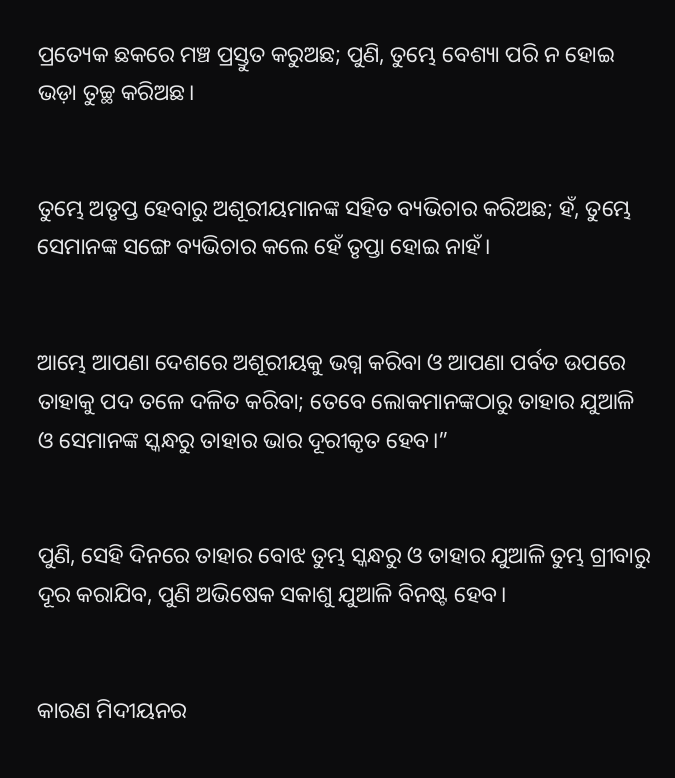ପ୍ରତ୍ୟେକ ଛକରେ ମଞ୍ଚ ପ୍ରସ୍ତୁତ କରୁଅଛ; ପୁଣି, ତୁମ୍ଭେ ବେଶ୍ୟା ପରି ନ ହୋଇ ଭଡ଼ା ତୁଚ୍ଛ କରିଅଛ।


ତୁମ୍ଭେ ଅତୃପ୍ତ ହେବାରୁ ଅଶୂରୀୟମାନଙ୍କ ସହିତ ବ୍ୟଭିଚାର କରିଅଛ; ହଁ, ତୁମ୍ଭେ ସେମାନଙ୍କ ସଙ୍ଗେ ବ୍ୟଭିଚାର କଲେ ହେଁ ତୃପ୍ତା ହୋଇ ନାହଁ।


ଆମ୍ଭେ ଆପଣା ଦେଶରେ ଅଶୂରୀୟକୁ ଭଗ୍ନ କରିବା ଓ ଆପଣା ପର୍ବତ ଉପରେ ତାହାକୁ ପଦ ତଳେ ଦଳିତ କରିବା; ତେବେ ଲୋକମାନଙ୍କଠାରୁ ତାହାର ଯୁଆଳି ଓ ସେମାନଙ୍କ ସ୍କନ୍ଧରୁ ତାହାର ଭାର ଦୂରୀକୃତ ହେବ।”


ପୁଣି, ସେହି ଦିନରେ ତାହାର ବୋଝ ତୁମ୍ଭ ସ୍କନ୍ଧରୁ ଓ ତାହାର ଯୁଆଳି ତୁମ୍ଭ ଗ୍ରୀବାରୁ ଦୂର କରାଯିବ, ପୁଣି ଅଭିଷେକ ସକାଶୁ ଯୁଆଳି ବିନଷ୍ଟ ହେବ।


କାରଣ ମିଦୀୟନର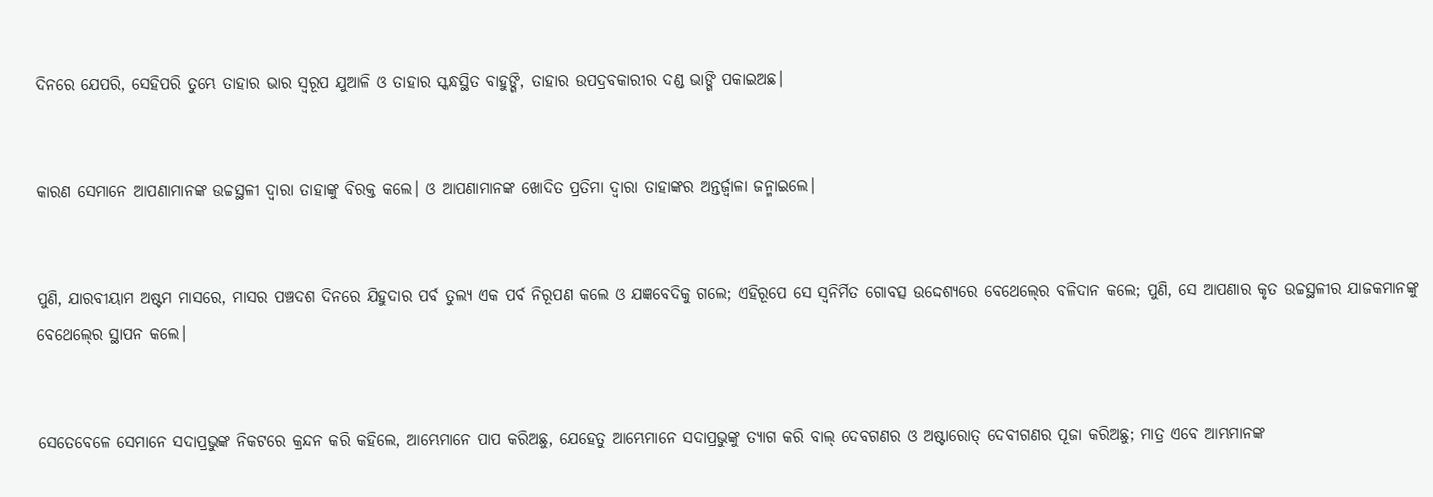ଦିନରେ ଯେପରି, ସେହିପରି ତୁମ୍ଭେ ତାହାର ଭାର ସ୍ୱରୂପ ଯୁଆଳି ଓ ତାହାର ସ୍କନ୍ଧସ୍ଥିତ ବାହୁଙ୍ଗି, ତାହାର ଉପଦ୍ରବକାରୀର ଦଣ୍ଡ ଭାଙ୍ଗି ପକାଇଅଛ।


କାରଣ ସେମାନେ ଆପଣାମାନଙ୍କ ଉଚ୍ଚସ୍ଥଳୀ ଦ୍ୱାରା ତାହାଙ୍କୁ ବିରକ୍ତ କଲେ। ଓ ଆପଣାମାନଙ୍କ ଖୋଦିତ ପ୍ରତିମା ଦ୍ୱାରା ତାହାଙ୍କର ଅନ୍ତର୍ଜ୍ୱାଳା ଜନ୍ମାଇଲେ।


ପୁଣି, ଯାରବୀୟାମ ଅଷ୍ଟମ ମାସରେ, ମାସର ପଞ୍ଚଦଶ ଦିନରେ ଯିହୁଦାର ପର୍ବ ତୁଲ୍ୟ ଏକ ପର୍ବ ନିରୂପଣ କଲେ ଓ ଯଜ୍ଞବେଦିକୁ ଗଲେ; ଏହିରୂପେ ସେ ସ୍ୱନିର୍ମିତ ଗୋବତ୍ସ ଉଦ୍ଦେଶ୍ୟରେ ବେଥେଲ୍‍ରେ ବଳିଦାନ କଲେ; ପୁଣି, ସେ ଆପଣାର କୃତ ଉଚ୍ଚସ୍ଥଳୀର ଯାଜକମାନଙ୍କୁ ବେଥେଲ୍‍ରେ ସ୍ଥାପନ କଲେ।


ସେତେବେଳେ ସେମାନେ ସଦାପ୍ରଭୁଙ୍କ ନିକଟରେ କ୍ରନ୍ଦନ କରି କହିଲେ, ଆମ୍ଭେମାନେ ପାପ କରିଅଛୁ, ଯେହେତୁ ଆମ୍ଭେମାନେ ସଦାପ୍ରଭୁଙ୍କୁ ତ୍ୟାଗ କରି ବାଲ୍‍ ଦେବଗଣର ଓ ଅଷ୍ଟାରୋତ୍‍ ଦେବୀଗଣର ପୂଜା କରିଅଛୁ; ମାତ୍ର ଏବେ ଆମ୍ଭମାନଙ୍କ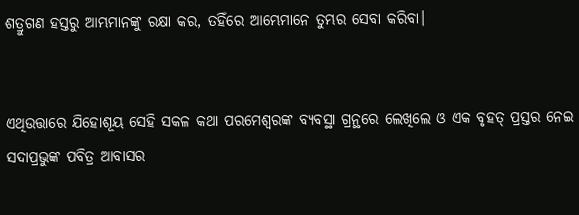ଶତ୍ରୁଗଣ ହସ୍ତରୁ ଆମ୍ଭମାନଙ୍କୁ ରକ୍ଷା କର, ତହିଁରେ ଆମ୍ଭେମାନେ ତୁମ୍ଭର ସେବା କରିବା।


ଏଥିଉତ୍ତାରେ ଯିହୋଶୂୟ ସେହି ସକଳ କଥା ପରମେଶ୍ୱରଙ୍କ ବ୍ୟବସ୍ଥା ଗ୍ରନ୍ଥରେ ଲେଖିଲେ ଓ ଏକ ବୃହତ୍‍ ପ୍ରସ୍ତର ନେଇ ସଦାପ୍ରଭୁଙ୍କ ପବିତ୍ର ଆବାସର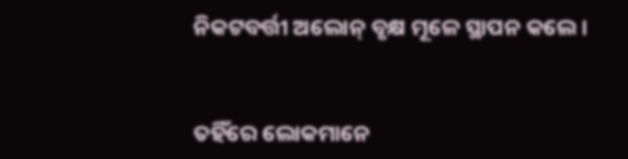ନିକଟବର୍ତ୍ତୀ ଅଲୋନ୍‍ ବୃକ୍ଷ ମୂଳେ ସ୍ଥାପନ କଲେ।


ତହିଁରେ ଲୋକମାନେ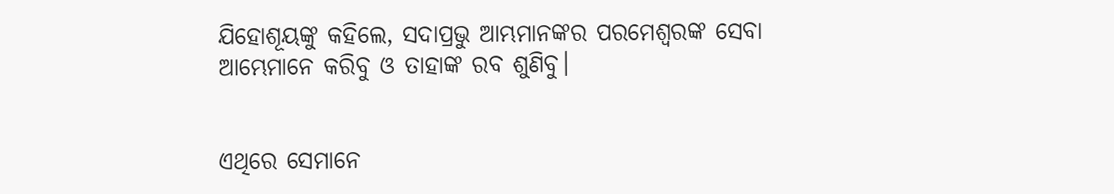ଯିହୋଶୂୟଙ୍କୁ କହିଲେ, ସଦାପ୍ରଭୁ ଆମ୍ଭମାନଙ୍କର ପରମେଶ୍ୱରଙ୍କ ସେବା ଆମ୍ଭେମାନେ କରିବୁ ଓ ତାହାଙ୍କ ରବ ଶୁଣିବୁ।


ଏଥିରେ ସେମାନେ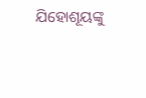ଯିହୋଶୂୟଙ୍କୁ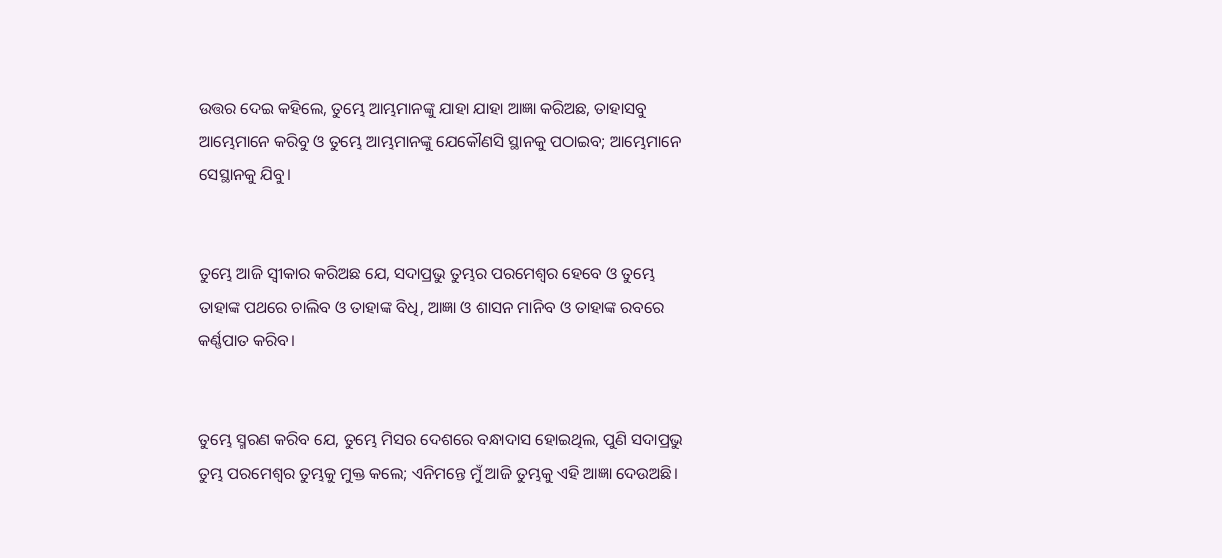ଉତ୍ତର ଦେଇ କହିଲେ, ତୁମ୍ଭେ ଆମ୍ଭମାନଙ୍କୁ ଯାହା ଯାହା ଆଜ୍ଞା କରିଅଛ, ତାହାସବୁ ଆମ୍ଭେମାନେ କରିବୁ ଓ ତୁମ୍ଭେ ଆମ୍ଭମାନଙ୍କୁ ଯେକୌଣସି ସ୍ଥାନକୁ ପଠାଇବ; ଆମ୍ଭେମାନେ ସେସ୍ଥାନକୁ ଯିବୁ।


ତୁମ୍ଭେ ଆଜି ସ୍ୱୀକାର କରିଅଛ ଯେ, ସଦାପ୍ରଭୁ ତୁମ୍ଭର ପରମେଶ୍ୱର ହେବେ ଓ ତୁମ୍ଭେ ତାହାଙ୍କ ପଥରେ ଚାଲିବ ଓ ତାହାଙ୍କ ବିଧି, ଆଜ୍ଞା ଓ ଶାସନ ମାନିବ ଓ ତାହାଙ୍କ ରବରେ କର୍ଣ୍ଣପାତ କରିବ।


ତୁମ୍ଭେ ସ୍ମରଣ କରିବ ଯେ, ତୁମ୍ଭେ ମିସର ଦେଶରେ ବନ୍ଧାଦାସ ହୋଇଥିଲ, ପୁଣି ସଦାପ୍ରଭୁ ତୁମ୍ଭ ପରମେଶ୍ୱର ତୁମ୍ଭକୁ ମୁକ୍ତ କଲେ; ଏନିମନ୍ତେ ମୁଁ ଆଜି ତୁମ୍ଭକୁ ଏହି ଆଜ୍ଞା ଦେଉଅଛି।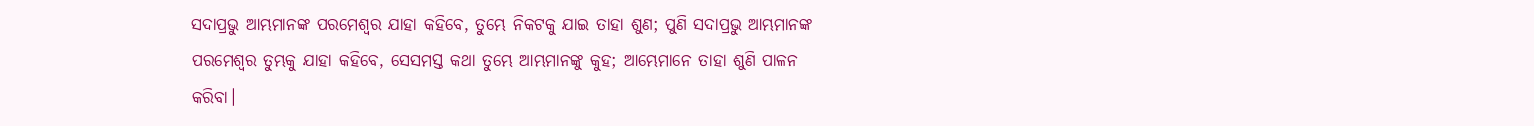ସଦାପ୍ରଭୁ ଆମ୍ଭମାନଙ୍କ ପରମେଶ୍ୱର ଯାହା କହିବେ, ତୁମ୍ଭେ ନିକଟକୁ ଯାଇ ତାହା ଶୁଣ; ପୁଣି ସଦାପ୍ରଭୁ ଆମ୍ଭମାନଙ୍କ ପରମେଶ୍ୱର ତୁମ୍ଭକୁ ଯାହା କହିବେ, ସେସମସ୍ତ କଥା ତୁମ୍ଭେ ଆମ୍ଭମାନଙ୍କୁ କୁହ; ଆମ୍ଭେମାନେ ତାହା ଶୁଣି ପାଳନ କରିବା।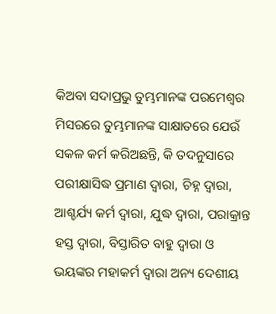କିଅବା ସଦାପ୍ରଭୁ ତୁମ୍ଭମାନଙ୍କ ପରମେଶ୍ୱର ମିସରରେ ତୁମ୍ଭମାନଙ୍କ ସାକ୍ଷାତରେ ଯେଉଁ ସକଳ କର୍ମ କରିଅଛନ୍ତି, କି ତଦନୁସାରେ ପରୀକ୍ଷାସିଦ୍ଧ ପ୍ରମାଣ ଦ୍ୱାରା, ଚିହ୍ନ ଦ୍ୱାରା, ଆଶ୍ଚର୍ଯ୍ୟ କର୍ମ ଦ୍ୱାରା, ଯୁଦ୍ଧ ଦ୍ୱାରା, ପରାକ୍ରାନ୍ତ ହସ୍ତ ଦ୍ୱାରା, ବିସ୍ତାରିତ ବାହୁ ଦ୍ୱାରା ଓ ଭୟଙ୍କର ମହାକର୍ମ ଦ୍ୱାରା ଅନ୍ୟ ଦେଶୀୟ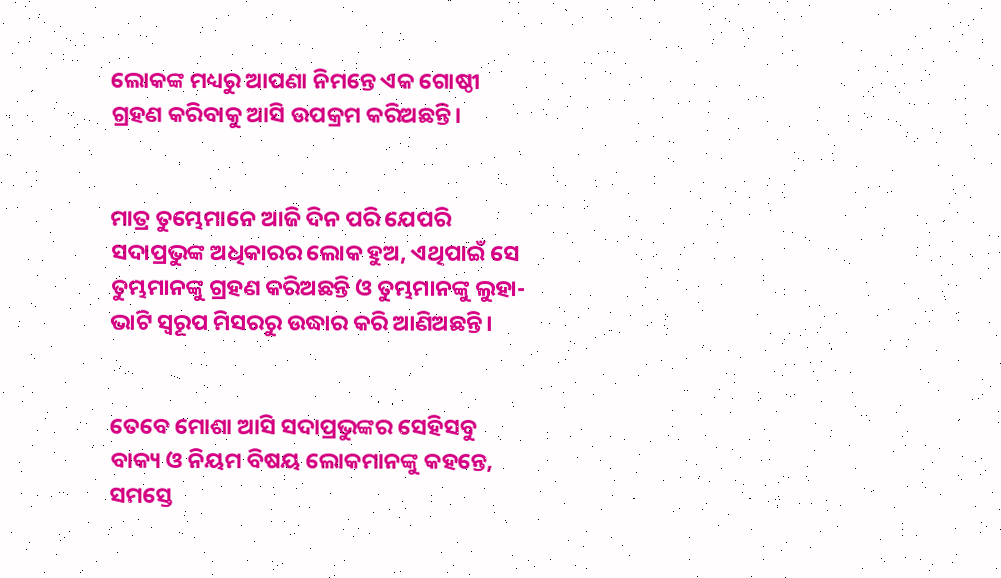ଲୋକଙ୍କ ମଧ୍ୟରୁ ଆପଣା ନିମନ୍ତେ ଏକ ଗୋଷ୍ଠୀ ଗ୍ରହଣ କରିବାକୁ ଆସି ଉପକ୍ରମ କରିଅଛନ୍ତି।


ମାତ୍ର ତୁମ୍ଭେମାନେ ଆଜି ଦିନ ପରି ଯେପରି ସଦାପ୍ରଭୁଙ୍କ ଅଧିକାରର ଲୋକ ହୁଅ, ଏଥିପାଇଁ ସେ ତୁମ୍ଭମାନଙ୍କୁ ଗ୍ରହଣ କରିଅଛନ୍ତି ଓ ତୁମ୍ଭମାନଙ୍କୁ ଲୁହା-ଭାଟି ସ୍ୱରୂପ ମିସରରୁ ଉଦ୍ଧାର କରି ଆଣିଅଛନ୍ତି।


ତେବେ ମୋଶା ଆସି ସଦାପ୍ରଭୁଙ୍କର ସେହିସବୁ ବାକ୍ୟ ଓ ନିୟମ ବିଷୟ ଲୋକମାନଙ୍କୁ କହନ୍ତେ, ସମସ୍ତେ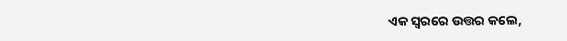ଏକ ସ୍ୱରରେ ଉତ୍ତର କଲେ,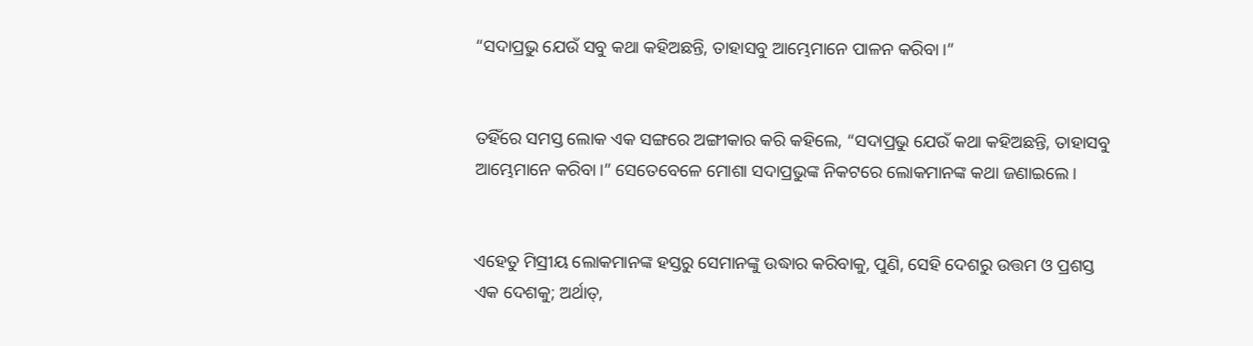“ସଦାପ୍ରଭୁ ଯେଉଁ ସବୁ କଥା କହିଅଛନ୍ତି, ତାହାସବୁ ଆମ୍ଭେମାନେ ପାଳନ କରିବା।”


ତହିଁରେ ସମସ୍ତ ଲୋକ ଏକ ସଙ୍ଗରେ ଅଙ୍ଗୀକାର କରି କହିଲେ, “ସଦାପ୍ରଭୁ ଯେଉଁ କଥା କହିଅଛନ୍ତି, ତାହାସବୁ ଆମ୍ଭେମାନେ କରିବା।” ସେତେବେଳେ ମୋଶା ସଦାପ୍ରଭୁଙ୍କ ନିକଟରେ ଲୋକମାନଙ୍କ କଥା ଜଣାଇଲେ।


ଏହେତୁ ମିସ୍ରୀୟ ଲୋକମାନଙ୍କ ହସ୍ତରୁ ସେମାନଙ୍କୁ ଉଦ୍ଧାର କରିବାକୁ, ପୁଣି, ସେହି ଦେଶରୁ ଉତ୍ତମ ଓ ପ୍ରଶସ୍ତ ଏକ ଦେଶକୁ; ଅର୍ଥାତ୍‍,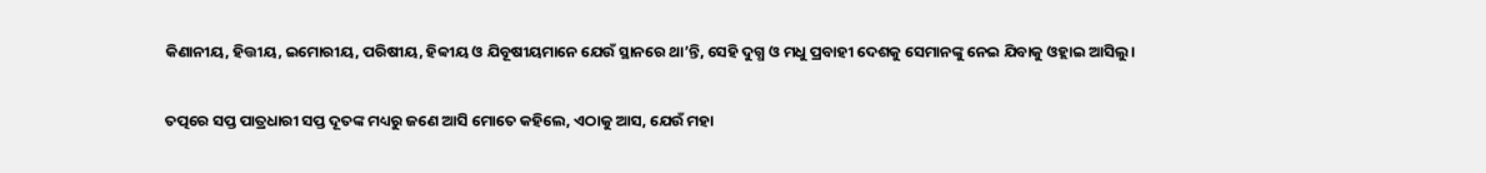କିଣାନୀୟ, ହିତ୍ତୀୟ, ଇମୋରୀୟ, ପରିଷୀୟ, ହିବ୍ବୀୟ ଓ ଯିବୂଷୀୟମାନେ ଯେଉଁ ସ୍ଥାନରେ ଥା’ନ୍ତି, ସେହି ଦୁଗ୍ଧ ଓ ମଧୁ ପ୍ରବାହୀ ଦେଶକୁ ସେମାନଙ୍କୁ ନେଇ ଯିବାକୁ ଓହ୍ଲାଇ ଆସିଲୁ।


ତତ୍ପରେ ସପ୍ତ ପାତ୍ରଧାରୀ ସପ୍ତ ଦୂତଙ୍କ ମଧ୍ୟରୁ ଜଣେ ଆସି ମୋତେ କହିଲେ, ଏଠାକୁ ଆସ, ଯେଉଁ ମହା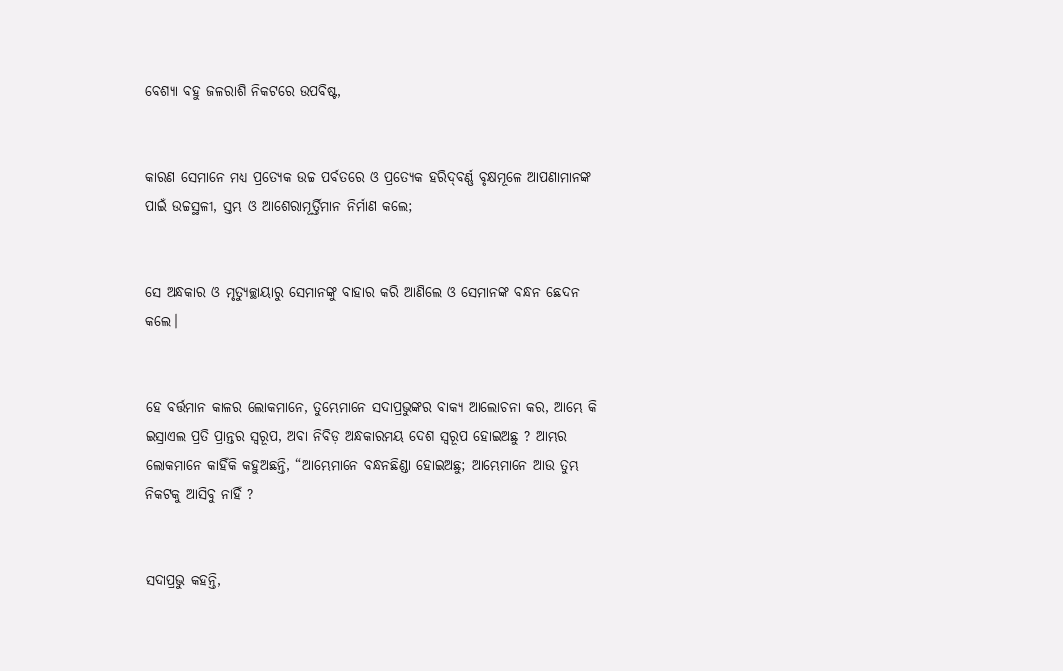ବେଶ୍ୟା ବହୁ ଜଳରାଶି ନିକଟରେ ଉପବିଷ୍ଟ,


କାରଣ ସେମାନେ ମଧ୍ୟ ପ୍ରତ୍ୟେକ ଉଚ୍ଚ ପର୍ବତରେ ଓ ପ୍ରତ୍ୟେକ ହରିଦ୍‍ବର୍ଣ୍ଣ ବୃକ୍ଷମୂଳେ ଆପଣାମାନଙ୍କ ପାଇଁ ଉଚ୍ଚସ୍ଥଳୀ, ସ୍ତମ୍ଭ ଓ ଆଶେରାମୂର୍ତ୍ତିମାନ ନିର୍ମାଣ କଲେ;


ସେ ଅନ୍ଧକାର ଓ ମୃତ୍ୟୁଚ୍ଛାୟାରୁ ସେମାନଙ୍କୁ ବାହାର କରି ଆଣିଲେ ଓ ସେମାନଙ୍କ ବନ୍ଧନ ଛେଦନ କଲେ।


ହେ ବର୍ତ୍ତମାନ କାଳର ଲୋକମାନେ, ତୁମ୍ଭେମାନେ ସଦାପ୍ରଭୁଙ୍କର ବାକ୍ୟ ଆଲୋଚନା କର, ଆମ୍ଭେ କି ଇସ୍ରାଏଲ ପ୍ରତି ପ୍ରାନ୍ତର ସ୍ୱରୂପ, ଅବା ନିବିଡ଼ ଅନ୍ଧକାରମୟ ଦେଶ ସ୍ୱରୂପ ହୋଇଅଛୁ ? ଆମ୍ଭର ଲୋକମାନେ କାହିଁକି କହୁଅଛନ୍ତି, “ଆମ୍ଭେମାନେ ବନ୍ଧନଛିଣ୍ଡା ହୋଇଅଛୁ; ଆମ୍ଭେମାନେ ଆଉ ତୁମ୍ଭ ନିକଟକୁ ଆସିବୁ ନାହିଁ ?


ସଦାପ୍ରଭୁ କହନ୍ତି,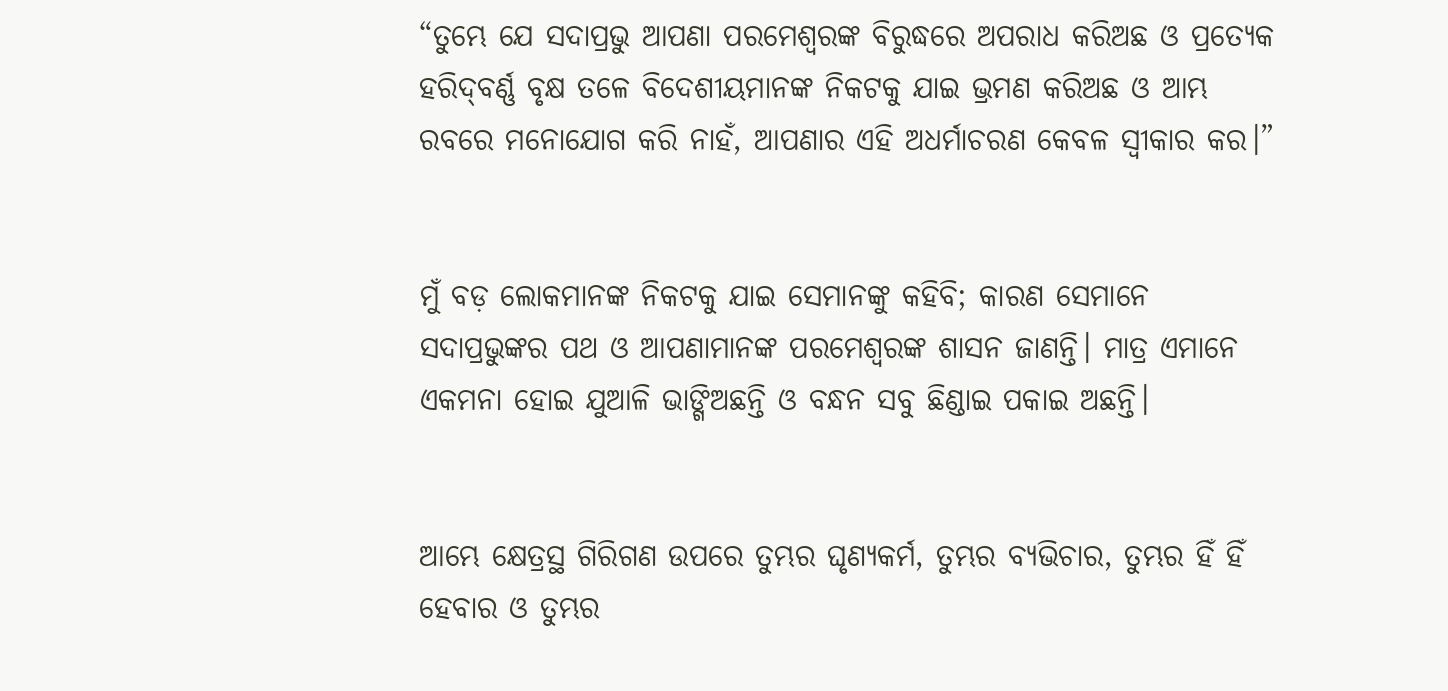“ତୁମ୍ଭେ ଯେ ସଦାପ୍ରଭୁ ଆପଣା ପରମେଶ୍ୱରଙ୍କ ବିରୁଦ୍ଧରେ ଅପରାଧ କରିଅଛ ଓ ପ୍ରତ୍ୟେକ ହରିଦ୍‍ବର୍ଣ୍ଣ ବୃକ୍ଷ ତଳେ ବିଦେଶୀୟମାନଙ୍କ ନିକଟକୁ ଯାଇ ଭ୍ରମଣ କରିଅଛ ଓ ଆମ୍ଭ ରବରେ ମନୋଯୋଗ କରି ନାହଁ, ଆପଣାର ଏହି ଅଧର୍ମାଚରଣ କେବଳ ସ୍ୱୀକାର କର।”


ମୁଁ ବଡ଼ ଲୋକମାନଙ୍କ ନିକଟକୁ ଯାଇ ସେମାନଙ୍କୁ କହିବି; କାରଣ ସେମାନେ ସଦାପ୍ରଭୁଙ୍କର ପଥ ଓ ଆପଣାମାନଙ୍କ ପରମେଶ୍ୱରଙ୍କ ଶାସନ ଜାଣନ୍ତି। ମାତ୍ର ଏମାନେ ଏକମନା ହୋଇ ଯୁଆଳି ଭାଙ୍ଗିଅଛନ୍ତି ଓ ବନ୍ଧନ ସବୁ ଛିଣ୍ଡାଇ ପକାଇ ଅଛନ୍ତି।


ଆମ୍ଭେ କ୍ଷେତ୍ରସ୍ଥ ଗିରିଗଣ ଉପରେ ତୁମ୍ଭର ଘୃଣ୍ୟକର୍ମ, ତୁମ୍ଭର ବ୍ୟଭିଚାର, ତୁମ୍ଭର ହିଁ ହିଁ ହେବାର ଓ ତୁମ୍ଭର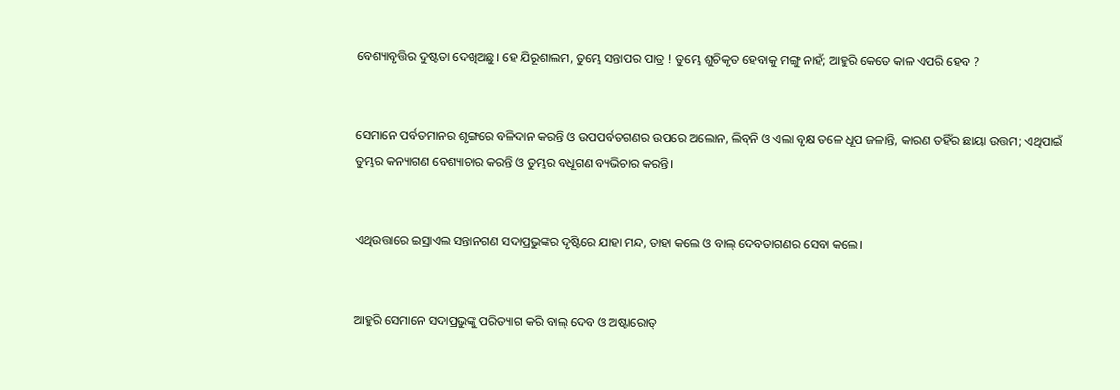ବେଶ୍ୟାବୃତ୍ତିର ଦୁଷ୍ଟତା ଦେଖିଅଛୁ। ହେ ଯିରୂଶାଲମ, ତୁମ୍ଭେ ସନ୍ତାପର ପାତ୍ର ! ତୁମ୍ଭେ ଶୁଚିକୃତ ହେବାକୁ ମଙ୍ଗୁ ନାହଁ; ଆହୁରି କେତେ କାଳ ଏପରି ହେବ ?


ସେମାନେ ପର୍ବତମାନର ଶୃଙ୍ଗରେ ବଳିଦାନ କରନ୍ତି ଓ ଉପପର୍ବତଗଣର ଉପରେ ଅଲୋନ, ଲିବ୍‍ନି ଓ ଏଲା ବୃକ୍ଷ ତଳେ ଧୂପ ଜଳାନ୍ତି, କାରଣ ତହିଁର ଛାୟା ଉତ୍ତମ; ଏଥିପାଇଁ ତୁମ୍ଭର କନ୍ୟାଗଣ ବେଶ୍ୟାଚାର କରନ୍ତି ଓ ତୁମ୍ଭର ବଧୂଗଣ ବ୍ୟଭିଚାର କରନ୍ତି।


ଏଥିଉତ୍ତାରେ ଇସ୍ରାଏଲ ସନ୍ତାନଗଣ ସଦାପ୍ରଭୁଙ୍କର ଦୃଷ୍ଟିରେ ଯାହା ମନ୍ଦ, ତାହା କଲେ ଓ ବାଲ୍‍ ଦେବତାଗଣର ସେବା କଲେ।


ଆହୁରି ସେମାନେ ସଦାପ୍ରଭୁଙ୍କୁ ପରିତ୍ୟାଗ କରି ବାଲ୍‍ ଦେବ ଓ ଅଷ୍ଟାରୋତ୍‍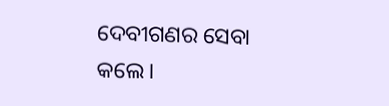ଦେବୀଗଣର ସେବା କଲେ।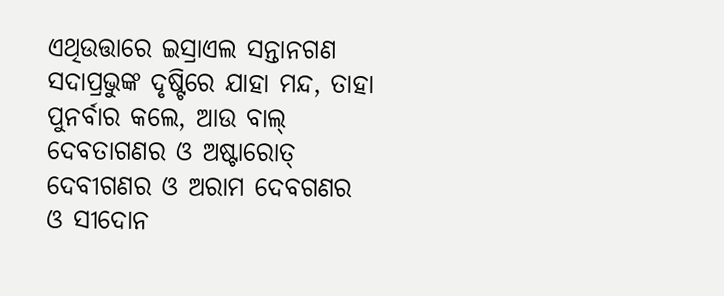ଏଥିଉତ୍ତାରେ ଇସ୍ରାଏଲ ସନ୍ତାନଗଣ ସଦାପ୍ରଭୁଙ୍କ ଦୃଷ୍ଟିରେ ଯାହା ମନ୍ଦ, ତାହା ପୁନର୍ବାର କଲେ, ଆଉ ବାଲ୍‍ ଦେବତାଗଣର ଓ ଅଷ୍ଟାରୋତ୍‍ ଦେବୀଗଣର ଓ ଅରାମ ଦେବଗଣର ଓ ସୀଦୋନ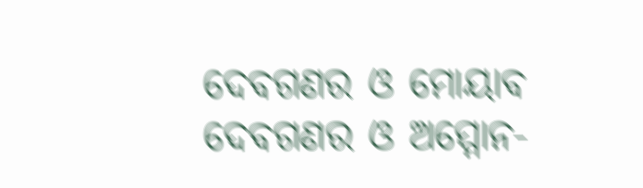ଦେବଗଣର ଓ ମୋୟାବ ଦେବଗଣର ଓ ଅମ୍ମୋନ-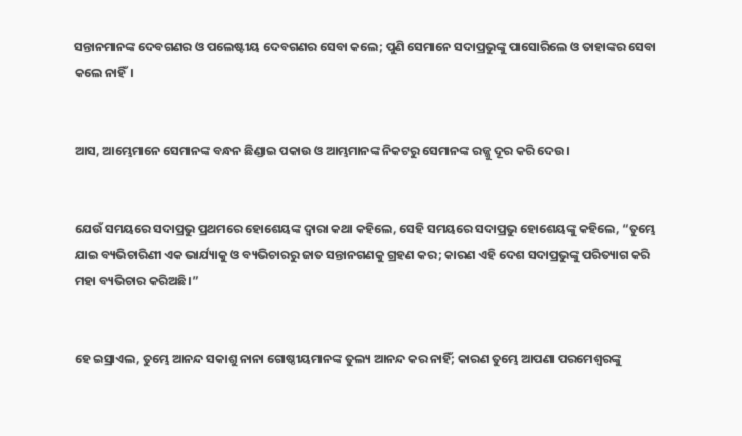ସନ୍ତାନମାନଙ୍କ ଦେବଗଣର ଓ ପଲେଷ୍ଟୀୟ ଦେବଗଣର ସେବା କଲେ; ପୁଣି ସେମାନେ ସଦାପ୍ରଭୁଙ୍କୁ ପାସୋରିଲେ ଓ ତାହାଙ୍କର ସେବା କଲେ ନାହିଁ।


ଆସ, ଆମ୍ଭେମାନେ ସେମାନଙ୍କ ବନ୍ଧନ ଛିଣ୍ଡାଇ ପକାଉ ଓ ଆମ୍ଭମାନଙ୍କ ନିକଟରୁ ସେମାନଙ୍କ ରଜ୍ଜୁ ଦୂର କରି ଦେଉ।


ଯେଉଁ ସମୟରେ ସଦାପ୍ରଭୁ ପ୍ରଥମରେ ହୋଶେୟଙ୍କ ଦ୍ୱାରା କଥା କହିଲେ, ସେହି ସମୟରେ ସଦାପ୍ରଭୁ ହୋଶେୟଙ୍କୁ କହିଲେ, “ତୁମ୍ଭେ ଯାଇ ବ୍ୟଭିଚାରିଣୀ ଏକ ଭାର୍ଯ୍ୟାକୁ ଓ ବ୍ୟଭିଚାରରୁ ଜାତ ସନ୍ତାନଗଣକୁ ଗ୍ରହଣ କର; କାରଣ ଏହି ଦେଶ ସଦାପ୍ରଭୁଙ୍କୁ ପରିତ୍ୟାଗ କରି ମହା ବ୍ୟଭିଚାର କରିଅଛି।”


ହେ ଇସ୍ରାଏଲ, ତୁମ୍ଭେ ଆନନ୍ଦ ସକାଶୁ ନାନା ଗୋଷ୍ଠୀୟମାନଙ୍କ ତୁଲ୍ୟ ଆନନ୍ଦ କର ନାହିଁ; କାରଣ ତୁମ୍ଭେ ଆପଣା ପରମେଶ୍ୱରଙ୍କୁ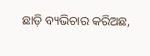ଛାଡ଼ି ବ୍ୟଭିଚାର କରିଅଛ,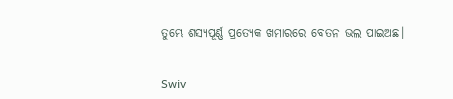ତୁମ୍ଭେ ଶସ୍ୟପୂର୍ଣ୍ଣ ପ୍ରତ୍ୟେକ ଖମାରରେ ବେତନ ଭଲ ପାଇଅଛ।


Swiv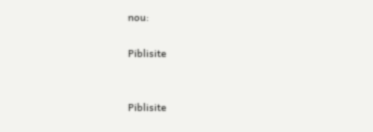nou:

Piblisite


Piblisite